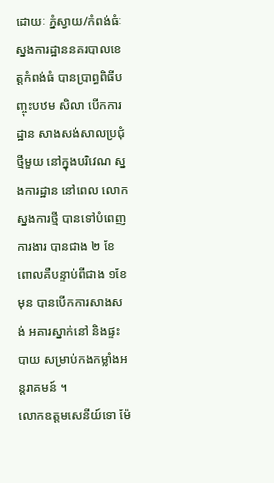ដោយៈ ភ្នំស្វាយ/កំពង់ធំៈ ស្នងការដ្ឋាននគរបាលខេត្តកំពង់ធំ បានប្រាព្ធពិធីបញ្ចុះបឋម សិលា បើកការដ្ឋាន សាងសង់សាលប្រជុំថ្មីមួយ នៅក្នុងបរិវេណ ស្នងការដ្ឋាន នៅពេល លោកស្នងការថ្មី បានទៅបំពេញការងារ បានជាង ២ ខែ ពោលគឺបន្ទាប់ពីជាង ១ខែមុន បានបើកការសាងសង់ អគារស្នាក់នៅ និងផ្ទះបាយ សម្រាប់កងកម្លាំងអន្តរាគមន៍ ។
លោកឧត្តមសេនីយ៍ទោ ម៉ែ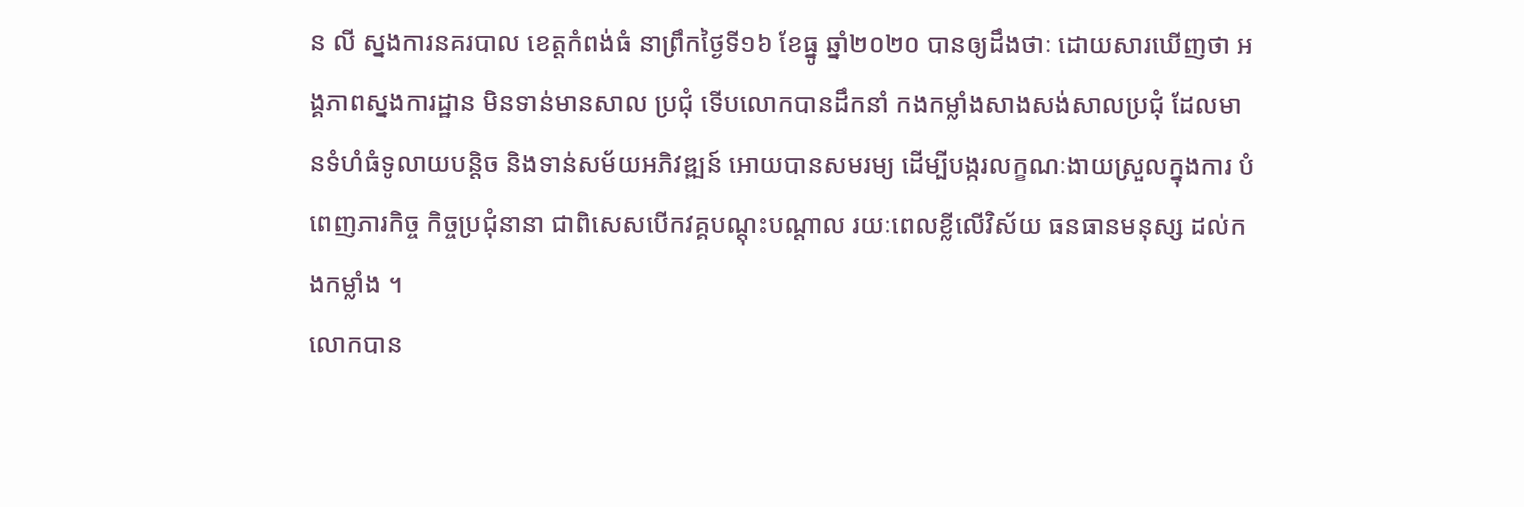ន លី ស្នងការនគរបាល ខេត្តកំពង់ធំ នាព្រឹកថ្ងៃទី១៦ ខែធ្នូ ឆ្នាំ២០២០ បានឲ្យដឹងថាៈ ដោយសារឃើញថា អង្គភាពស្នងការដ្ឋាន មិនទាន់មានសាល ប្រជុំ ទើបលោកបានដឹកនាំ កងកម្លាំងសាងសង់សាលប្រជុំ ដែលមានទំហំធំទូលាយបន្តិច និងទាន់សម័យអភិវឌ្ឍន៍ អោយបានសមរម្យ ដើម្បីបង្ករលក្ខណៈងាយស្រួលក្នុងការ បំពេញភារកិច្ច កិច្ចប្រជុំនានា ជាពិសេសបើកវគ្គបណ្ដុះបណ្ដាល រយៈពេលខ្លីលើវិស័យ ធនធានមនុស្ស ដល់កងកម្លាំង ។
លោកបាន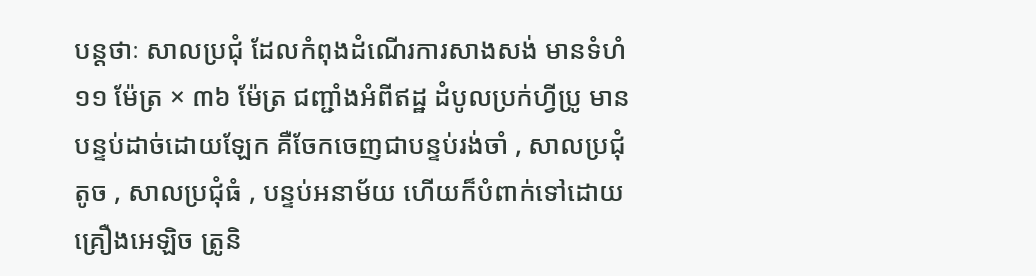បន្តថាៈ សាលប្រជុំ ដែលកំពុងដំណើរការសាងសង់ មានទំហំ ១១ ម៉ែត្រ × ៣៦ ម៉ែត្រ ជញ្ជាំងអំពីឥដ្ឋ ដំបូលប្រក់ហ្វីប្រូ មានបន្ទប់ដាច់ដោយឡែក គឺចែកចេញជាបន្ទប់រង់ចាំ , សាលប្រជុំតូច , សាលប្រជុំធំ , បន្ទប់អនាម័យ ហើយក៏បំពាក់ទៅដោយ គ្រឿងអេឡិច ត្រូនិ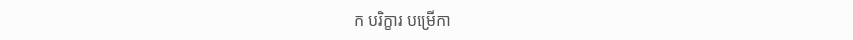ក បរិក្ខារ បម្រើកា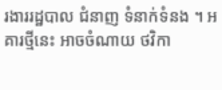រងាររដ្ឋបាល ជំនាញ ទំនាក់ទំនង ។ អគារថ្មីនេះ អាចចំណាយ ថវិកា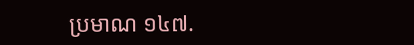ប្រមាណ ១៤៧.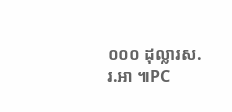០០០ ដុល្លារស.រ.អា ៕PC